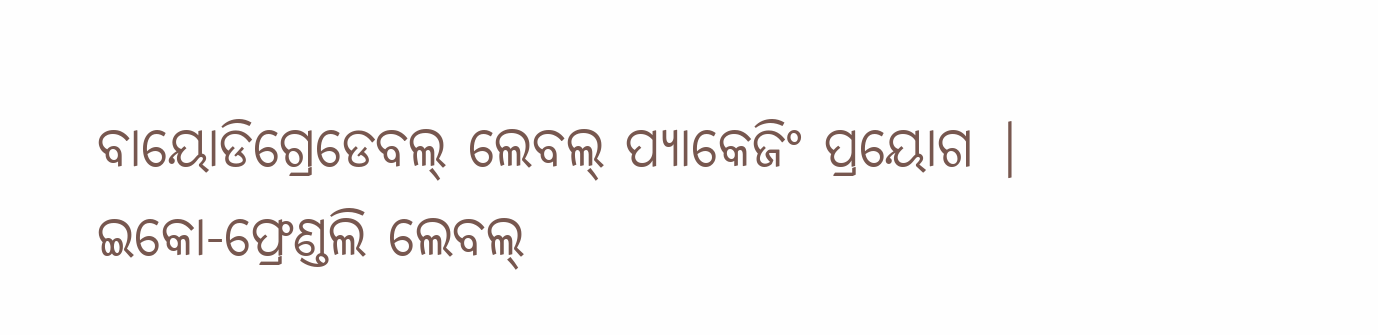ବାୟୋଡିଗ୍ରେଡେବଲ୍ ଲେବଲ୍ ପ୍ୟାକେଜିଂ ପ୍ରୟୋଗ |
ଇକୋ-ଫ୍ରେଣ୍ଡଲି ଲେବଲ୍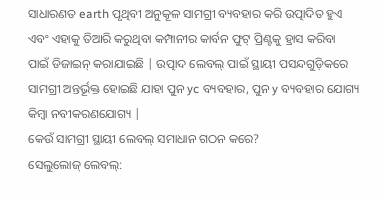ସାଧାରଣତ earth ପୃଥିବୀ ଅନୁକୂଳ ସାମଗ୍ରୀ ବ୍ୟବହାର କରି ଉତ୍ପାଦିତ ହୁଏ ଏବଂ ଏହାକୁ ତିଆରି କରୁଥିବା କମ୍ପାନୀର କାର୍ବନ ଫୁଟ୍ ପ୍ରିଣ୍ଟକୁ ହ୍ରାସ କରିବା ପାଇଁ ଡିଜାଇନ୍ କରାଯାଇଛି | ଉତ୍ପାଦ ଲେବଲ୍ ପାଇଁ ସ୍ଥାୟୀ ପସନ୍ଦଗୁଡ଼ିକରେ ସାମଗ୍ରୀ ଅନ୍ତର୍ଭୂକ୍ତ ହୋଇଛି ଯାହା ପୁନ yc ବ୍ୟବହାର, ପୁନ y ବ୍ୟବହାର ଯୋଗ୍ୟ କିମ୍ବା ନବୀକରଣଯୋଗ୍ୟ |
କେଉଁ ସାମଗ୍ରୀ ସ୍ଥାୟୀ ଲେବଲ୍ ସମାଧାନ ଗଠନ କରେ?
ସେଲୁଲୋଜ୍ ଲେବଲ୍: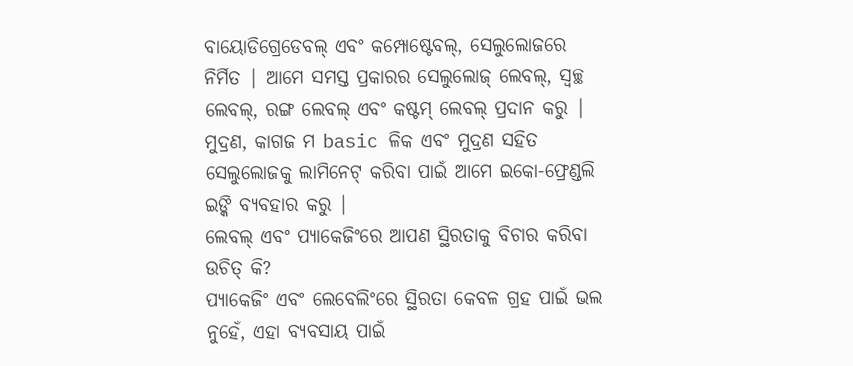ବାୟୋଡିଗ୍ରେଡେବଲ୍ ଏବଂ କମ୍ପୋଷ୍ଟେବଲ୍, ସେଲୁଲୋଜରେ ନିର୍ମିତ | ଆମେ ସମସ୍ତ ପ୍ରକାରର ସେଲୁଲୋଜ୍ ଲେବଲ୍, ସ୍ୱଚ୍ଛ ଲେବଲ୍, ରଙ୍ଗ ଲେବଲ୍ ଏବଂ କଷ୍ଟମ୍ ଲେବଲ୍ ପ୍ରଦାନ କରୁ | ମୁଦ୍ରଣ, କାଗଜ ମ basic ଳିକ ଏବଂ ମୁଦ୍ରଣ ସହିତ ସେଲୁଲୋଜକୁ ଲାମିନେଟ୍ କରିବା ପାଇଁ ଆମେ ଇକୋ-ଫ୍ରେଣ୍ଡଲି ଇଙ୍କି ବ୍ୟବହାର କରୁ |
ଲେବଲ୍ ଏବଂ ପ୍ୟାକେଜିଂରେ ଆପଣ ସ୍ଥିରତାକୁ ବିଚାର କରିବା ଉଚିତ୍ କି?
ପ୍ୟାକେଜିଂ ଏବଂ ଲେବେଲିଂରେ ସ୍ଥିରତା କେବଳ ଗ୍ରହ ପାଇଁ ଭଲ ନୁହେଁ, ଏହା ବ୍ୟବସାୟ ପାଇଁ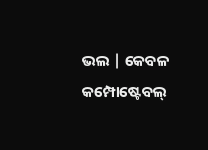ଭଲ | କେବଳ କମ୍ପୋଷ୍ଟେବଲ୍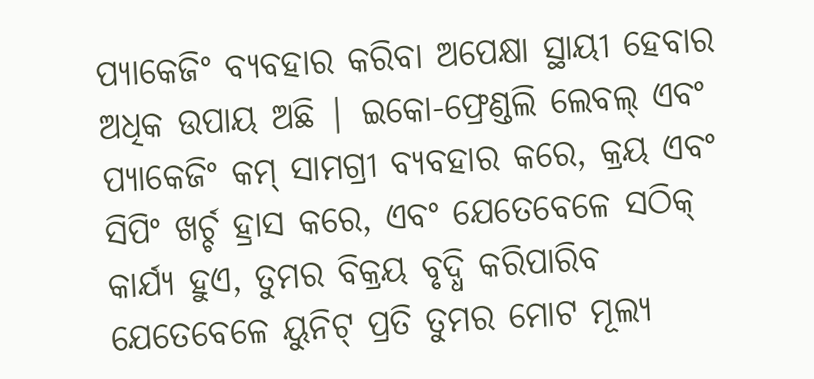ପ୍ୟାକେଜିଂ ବ୍ୟବହାର କରିବା ଅପେକ୍ଷା ସ୍ଥାୟୀ ହେବାର ଅଧିକ ଉପାୟ ଅଛି | ଇକୋ-ଫ୍ରେଣ୍ଡଲି ଲେବଲ୍ ଏବଂ ପ୍ୟାକେଜିଂ କମ୍ ସାମଗ୍ରୀ ବ୍ୟବହାର କରେ, କ୍ରୟ ଏବଂ ସିପିଂ ଖର୍ଚ୍ଚ ହ୍ରାସ କରେ, ଏବଂ ଯେତେବେଳେ ସଠିକ୍ କାର୍ଯ୍ୟ ହୁଏ, ତୁମର ବିକ୍ରୟ ବୃଦ୍ଧି କରିପାରିବ ଯେତେବେଳେ ୟୁନିଟ୍ ପ୍ରତି ତୁମର ମୋଟ ମୂଲ୍ୟ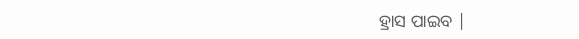ହ୍ରାସ ପାଇବ |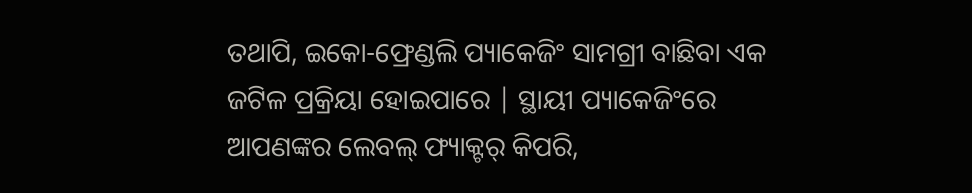ତଥାପି, ଇକୋ-ଫ୍ରେଣ୍ଡଲି ପ୍ୟାକେଜିଂ ସାମଗ୍ରୀ ବାଛିବା ଏକ ଜଟିଳ ପ୍ରକ୍ରିୟା ହୋଇପାରେ | ସ୍ଥାୟୀ ପ୍ୟାକେଜିଂରେ ଆପଣଙ୍କର ଲେବଲ୍ ଫ୍ୟାକ୍ଟର୍ କିପରି,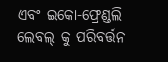ଏବଂ ଇକୋ-ଫ୍ରେଣ୍ଡଲି ଲେବଲ୍ କୁ ପରିବର୍ତ୍ତନ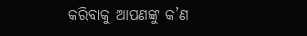କରିବାକୁ ଆପଣଙ୍କୁ କ’ଣ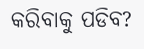କରିବାକୁ ପଡିବ?